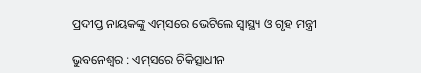ପ୍ରଦୀପ୍ତ ନାୟକଙ୍କୁ ଏମ୍‌ସରେ ଭେଟିଲେ ସ୍ବାସ୍ଥ୍ୟ ଓ ଗୃହ ମନ୍ତ୍ରୀ

ଭୁବନେଶ୍ବର : ଏମ୍‌ସରେ ଚିକିତ୍ସାଧୀନ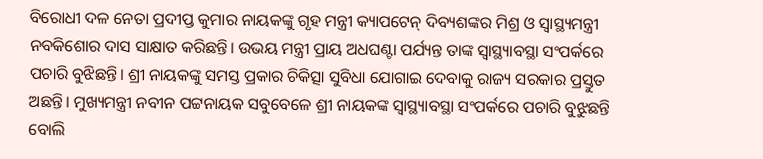ବିରୋଧୀ ଦଳ ନେତା ପ୍ରଦୀପ୍ତ କୁମାର ନାୟକଙ୍କୁ ଗୃହ ମନ୍ତ୍ରୀ କ୍ୟାପଟେନ୍ ଦିବ୍ୟଶଙ୍କର ମିଶ୍ର ଓ ସ୍ବାସ୍ଥ୍ୟମନ୍ତ୍ରୀ ନବକିଶୋର ଦାସ ସାକ୍ଷାତ କରିଛନ୍ତି। ଉଭୟ ମନ୍ତ୍ରୀ ପ୍ରାୟ ଅଧଘଣ୍ଟା ପର୍ଯ୍ୟନ୍ତ ତାଙ୍କ ସ୍ବାସ୍ଥ୍ୟାବସ୍ଥା ସଂପର୍କରେ ପଚାରି ବୁଝିଛନ୍ତି। ଶ୍ରୀ ନାୟକଙ୍କୁ ସମସ୍ତ ପ୍ରକାର ଚିକିତ୍ସା ସୁବିଧା ଯୋଗାଇ ଦେବାକୁ ରାଜ୍ୟ ସରକାର ପ୍ରସ୍ତୁତ ଅଛନ୍ତି। ମୁଖ୍ୟମନ୍ତ୍ରୀ ନବୀନ ପଟ୍ଟନାୟକ ସବୁବେଳେ ଶ୍ରୀ ନାୟକଙ୍କ ସ୍ବାସ୍ଥ୍ୟାବସ୍ଥା ସଂପର୍କରେ ପଚାରି ବୁଝୁଛନ୍ତି ବୋଲି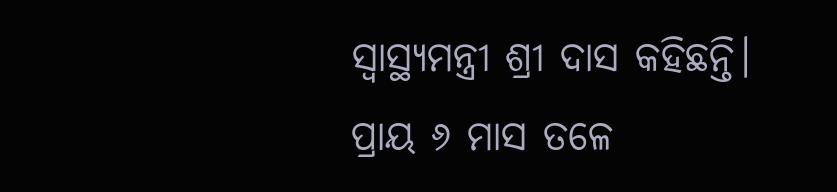ସ୍ବାସ୍ଥ୍ୟମନ୍ତ୍ରୀ ଶ୍ରୀ ଦାସ କହିଛନ୍ତି।
ପ୍ରାୟ ୬ ମାସ ତଳେ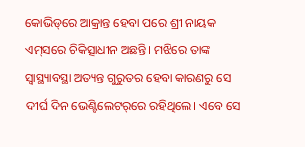କୋଭିଡ୍‌ରେ ଆକ୍ରାନ୍ତ ହେବା ପରେ ଶ୍ରୀ ନାୟକ ଏମ୍‌ସରେ ଚିକିତ୍ସାଧୀନ ଅଛନ୍ତି। ମଝିରେ ତାଙ୍କ ସ୍ବାସ୍ଥ୍ୟାବସ୍ଥା ଅତ୍ୟନ୍ତ ଗୁରୁତର ହେବା କାରଣରୁ ସେ ଦୀର୍ଘ ଦିନ ଭେଣ୍ଟିଲେଟର୍‌ରେ ରହିଥିଲେ। ଏବେ ସେ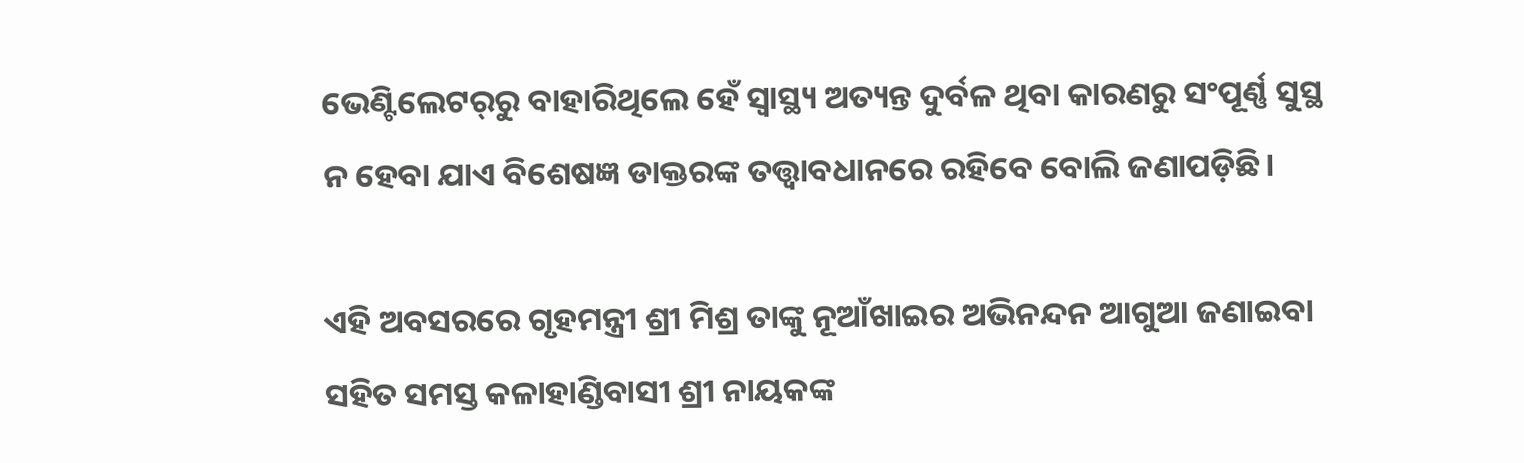ଭେଣ୍ଟିଲେଟର୍‌ରୁ ବାହାରିଥିଲେ ହେଁ ସ୍ବାସ୍ଥ୍ୟ ଅତ୍ୟନ୍ତ ଦୁର୍ବଳ ଥିବା କାରଣରୁ ସଂପୂର୍ଣ୍ଣ ସୁସ୍ଥ ନ ହେବା ଯାଏ ବିଶେଷଜ୍ଞ ଡାକ୍ତରଙ୍କ ତତ୍ତ୍ବାବଧାନରେ ରହିବେ ବୋଲି ଜଣାପଡ଼ିଛି।

ଏହି ଅବସରରେ ଗୃହମନ୍ତ୍ରୀ ଶ୍ରୀ ମିଶ୍ର ତାଙ୍କୁ ନୂଆଁଖାଇର ଅଭିନନ୍ଦନ ଆଗୁଆ ଜଣାଇବା ସହିତ ସମସ୍ତ କଳାହାଣ୍ଡିବାସୀ ଶ୍ରୀ ନାୟକଙ୍କ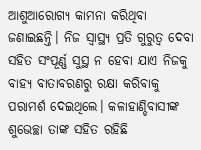ଆଶୁଆରୋଗ୍ୟ କାମନା କରିଥିବା ଜଣାଇଛନ୍ତି। ନିଜ ସ୍ବାସ୍ଥ୍ୟ ପ୍ରତି ଗୁରୁତ୍ବ ଦେବା ସହିତ ସଂପୂର୍ଣ୍ଣ ସୁସ୍ଥ ନ ହେବା ଯାଏ ନିଜକୁ ବାହ୍ୟ ବାତାବରଣରୁ ରକ୍ଷା କରିବାକୁ ପରାମର୍ଶ ଦେଇଥିଲେ। କଳାହାଣ୍ଡିବାସୀଙ୍କ ଶ‌ୁଭେଚ୍ଛା ତାଙ୍କ ସହିତ ରହିଛି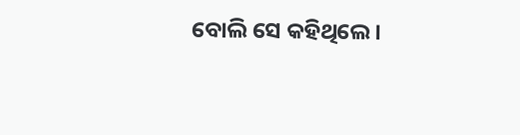ବୋଲି ସେ କହିଥିଲେ।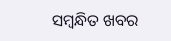ସମ୍ବନ୍ଧିତ ଖବର